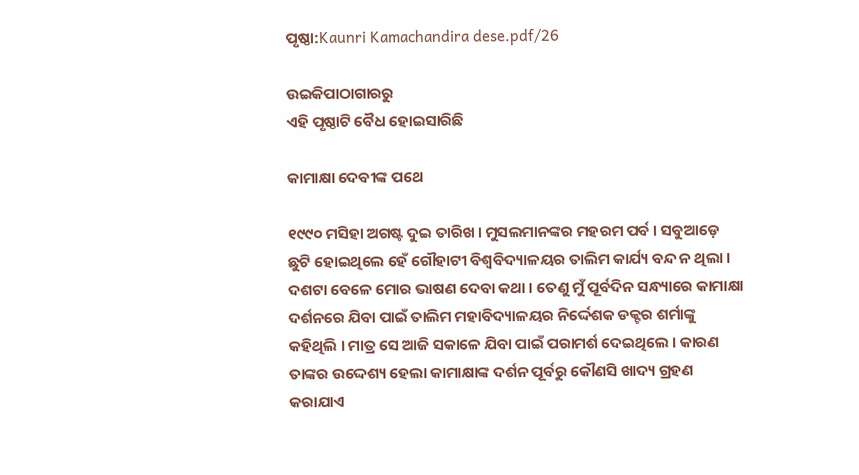ପୃଷ୍ଠା:Kaunri Kamachandira dese.pdf/26

ଉଇକିପାଠାଗାର‌ରୁ
ଏହି ପୃଷ୍ଠାଟି ବୈଧ ହୋଇସାରିଛି

କାମାକ୍ଷା ଦେବୀଙ୍କ ପଥେ

୧୯୯୦ ମସିହା ଅଗଷ୍ଟ ଦୁଇ ତାରିଖ । ମୁସଲମାନଙ୍କର ମହରମ ପର୍ବ । ସବୁଆଡ଼େ ଛୁଟି ହୋଇଥିଲେ ହେଁ ଗୌହାଟୀ ବିଶ୍ୱବିଦ୍ୟାଳୟର ତାଲିମ କାର୍ଯ୍ୟ ବନ୍ଦ ନ ଥିଲା । ଦଶଟା ବେଳେ ମୋର ଭାଷଣ ଦେବା କଥା । ତେଣୁ ମୁଁ ପୂର୍ବଦିନ ସନ୍ଧ୍ୟାରେ କାମାକ୍ଷା ଦର୍ଶନରେ ଯିବା ପାଇଁ ତାଲିମ ମହାବିଦ୍ୟାଳୟର ନିର୍ଦ୍ଦେଶକ ଡକ୍ଟର ଶର୍ମାଙ୍କୁ କହିଥିଲି । ମାତ୍ର ସେ ଆଜି ସକାଳେ ଯିବା ପାଇଁ ପରାମର୍ଶ ଦେଇଥିଲେ । କାରଣ ତାଙ୍କର ଉଦ୍ଦେଶ୍ୟ ହେଲା କାମାକ୍ଷାଙ୍କ ଦର୍ଶନ ପୂର୍ବରୁ କୌଣସି ଖାଦ୍ୟ ଗ୍ରହଣ କରାଯାଏ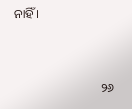ନାହିଁ ।


                            ୨୬